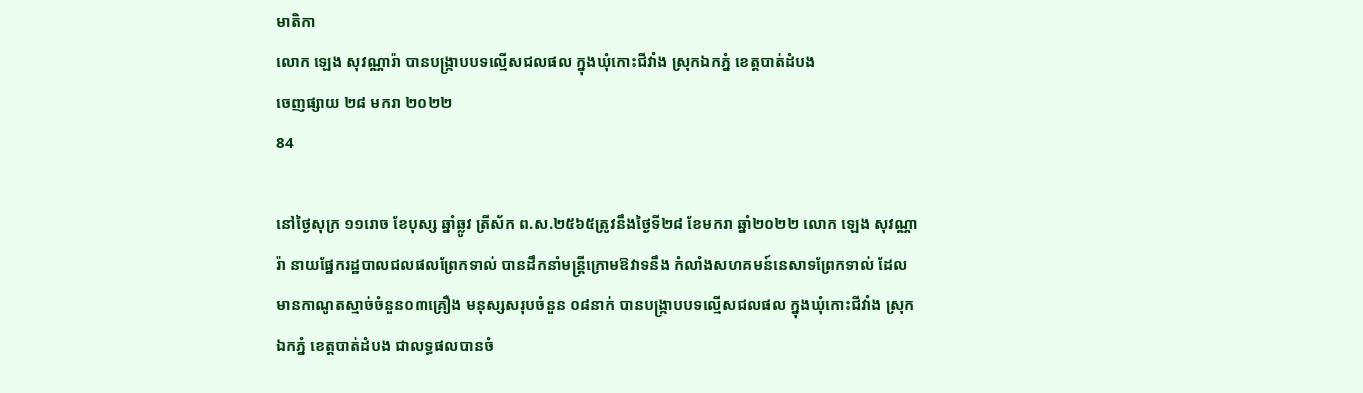មាតិកា
លោក ឡេង សុវណ្ណារ៉ា បានបង្ក្រាបបទល្មើសជលផល ក្នុងឃុំកោះជីវាំង ស្រុកឯកភ្នំ ខេត្ដបាត់ដំបង
ចេញផ្សាយ ២៨ មករា ២០២២
84

នៅថ្ងៃសុក្រ ១១រោច ខែបុស្ស ឆ្នាំឆ្លូវ ត្រីស័ក ព.ស.២៥៦៥ត្រូវនឹងថ្ងៃទី២៨ ខែមករា ឆ្នាំ២០២២ លោក ឡេង សុវណ្ណារ៉ា នាយផ្នែករដ្ឋបាលជលផលព្រែកទាល់ បានដឹកនាំមន្ត្រីក្រោមឱវាទនឹង កំលាំងសហគមន៍នេសាទព្រែកទាល់ ដែលមានកាណូតស្មាច់ចំនួន០៣គ្រឿង មនុស្សសរុបចំនួន ០៨នាក់ បានបង្ក្រាបបទល្មើសជលផល ក្នុងឃុំកោះជីវាំង ស្រុកឯកភ្នំ ខេត្ដបាត់ដំបង ជាលទ្ធផលបានចំ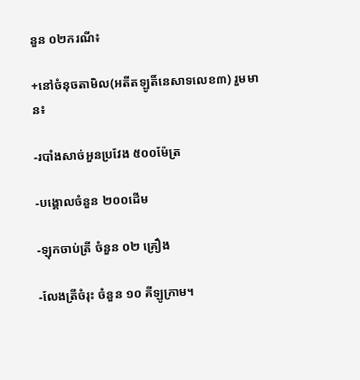នួន ០២ករណី៖

+នៅចំនុចតាមិល(អតីតឡូតិ៍នេសាទលេខ៣) រួមមាន៖

-របាំងសាច់អួនប្រវែង ៥០០ម៉ែត្រ

-បង្គោលចំនួន ២០០ដើម

-ឡុកចាប់ត្រី ចំនួន ០២ គ្រឿង

-លែងត្រីចំរុះ ចំនួន ១០ គីឡូក្រាម។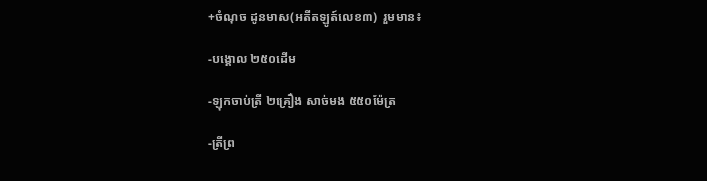+ចំណុច ដូនមាស(អតីតឡូត៍លេខ៣)  រួមមាន៖

-បង្គោល ២៥០ដើម

-ឡុកចាប់ត្រី ២គ្រឿង សាច់មង ៥៥០ម៉ែត្រ

-ត្រីព្រ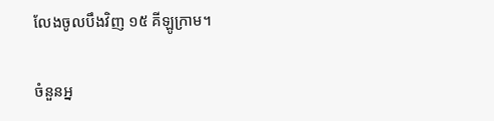លែងចូលបឹងវិញ ១៥ គីឡូក្រាម។

ចំនួនអ្ន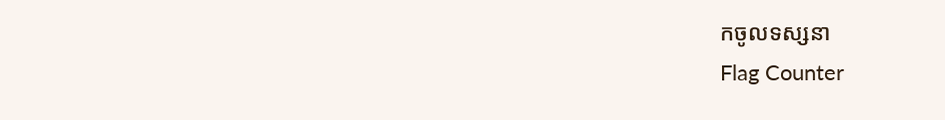កចូលទស្សនា
Flag Counter